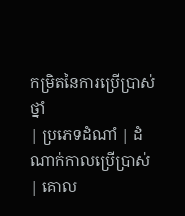កម្រិតនៃការប្រើប្រាស់ថ្នាំ
| ប្រភេទដំណាំ | ដំណាក់កាលប្រើប្រាស់ | គោល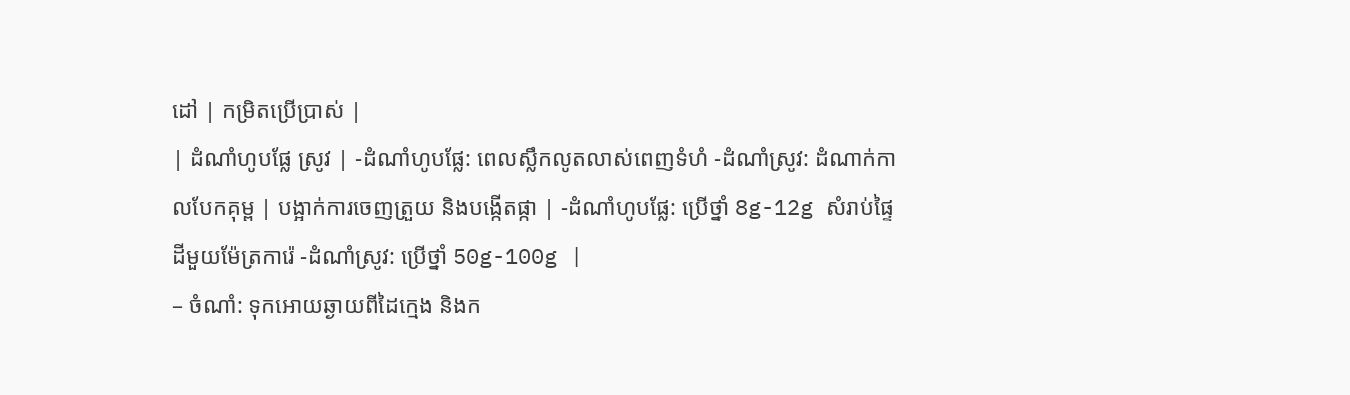ដៅ | កម្រិតប្រើប្រាស់ |
| ដំណាំហូបផ្លែ ស្រូវ | -ដំណាំហូបផ្លែ: ពេលស្លឹកលូតលាស់ពេញទំហំ -ដំណាំស្រូវ: ដំណាក់កាលបែកគុម្ព | បង្អាក់ការចេញត្រួយ និងបង្កើតផ្កា | -ដំណាំហូបផ្លែ: ប្រើថ្នាំ 8g-12g សំរាប់ផ្ទៃដីមួយម៉ែត្រការ៉េ -ដំណាំស្រូវ: ប្រើថ្នាំ 50g-100g |
– ចំណាំ: ទុកអោយឆ្ងាយពីដៃក្មេង និងក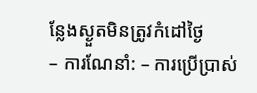ន្លែងស្ងួតមិនត្រូវកំដៅថ្ងៃ
– ការណែនាំ: – ការប្រើប្រាស់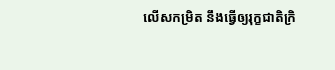លើសកម្រិត នឹងធ្វើឲ្យរុក្ខជាតិក្រិ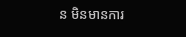ន មិនមានការ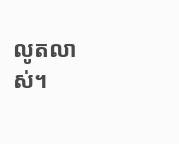លូតលាស់។